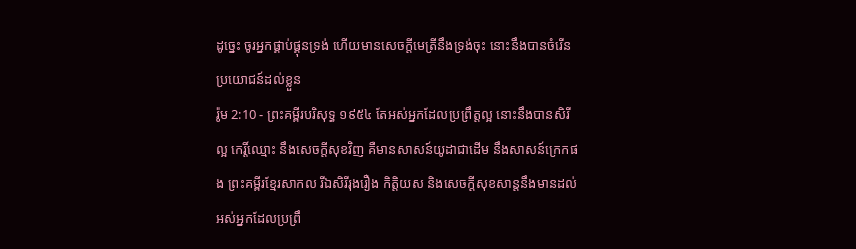ដូច្នេះ ចូរអ្នកផ្គាប់ផ្គុនទ្រង់ ហើយមានសេចក្ដីមេត្រីនឹងទ្រង់ចុះ នោះនឹងបានចំរើនប្រយោជន៍ដល់ខ្លួន
រ៉ូម 2:10 - ព្រះគម្ពីរបរិសុទ្ធ ១៩៥៤ តែអស់អ្នកដែលប្រព្រឹត្តល្អ នោះនឹងបានសិរីល្អ កេរ្តិ៍ឈ្មោះ នឹងសេចក្ដីសុខវិញ គឺមានសាសន៍យូដាជាដើម នឹងសាសន៍ក្រេកផង ព្រះគម្ពីរខ្មែរសាកល រីឯសិរីរុងរឿង កិត្តិយស និងសេចក្ដីសុខសាន្តនឹងមានដល់អស់អ្នកដែលប្រព្រឹ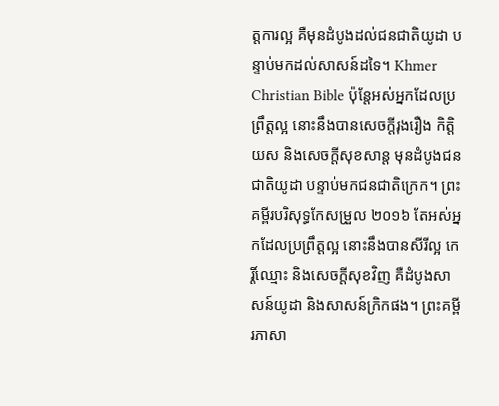ត្តការល្អ គឺមុនដំបូងដល់ជនជាតិយូដា បន្ទាប់មកដល់សាសន៍ដទៃ។ Khmer Christian Bible ប៉ុន្ដែអស់អ្នកដែលប្រព្រឹត្ដល្អ នោះនឹងបានសេចក្ដីរុងរឿង កិត្តិយស និងសេចក្ដីសុខសាន្ដ មុនដំបូងជនជាតិយូដា បន្ទាប់មកជនជាតិក្រេក។ ព្រះគម្ពីរបរិសុទ្ធកែសម្រួល ២០១៦ តែអស់អ្នកដែលប្រព្រឹត្តល្អ នោះនឹងបានសីរីល្អ កេរ្តិ៍ឈ្មោះ និងសេចក្តីសុខវិញ គឺដំបូងសាសន៍យូដា និងសាសន៍ក្រិកផង។ ព្រះគម្ពីរភាសា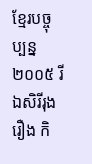ខ្មែរបច្ចុប្បន្ន ២០០៥ រីឯសិរីរុងរឿង កិ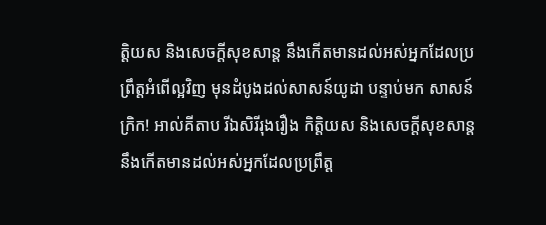ត្តិយស និងសេចក្ដីសុខសាន្ត នឹងកើតមានដល់អស់អ្នកដែលប្រព្រឹត្តអំពើល្អវិញ មុនដំបូងដល់សាសន៍យូដា បន្ទាប់មក សាសន៍ក្រិក! អាល់គីតាប រីឯសិរីរុងរឿង កិត្ដិយស និងសេចក្ដីសុខសាន្ដ នឹងកើតមានដល់អស់អ្នកដែលប្រព្រឹត្ដ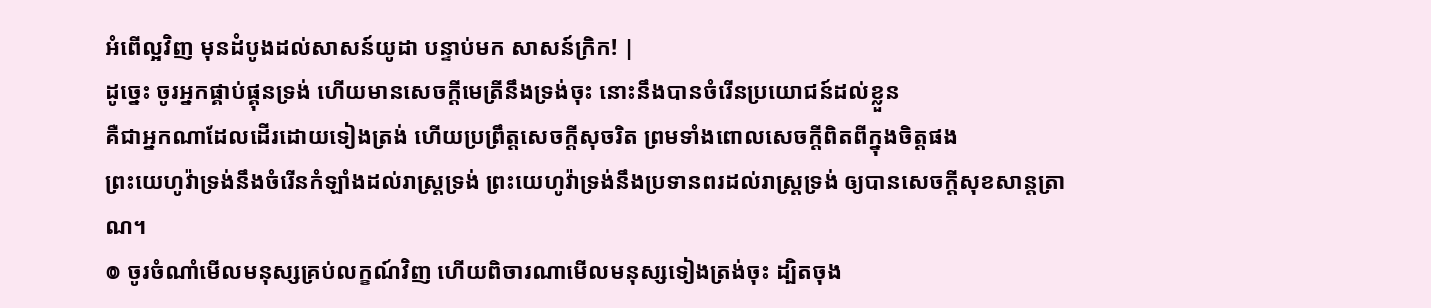អំពើល្អវិញ មុនដំបូងដល់សាសន៍យូដា បន្ទាប់មក សាសន៍ក្រិក! |
ដូច្នេះ ចូរអ្នកផ្គាប់ផ្គុនទ្រង់ ហើយមានសេចក្ដីមេត្រីនឹងទ្រង់ចុះ នោះនឹងបានចំរើនប្រយោជន៍ដល់ខ្លួន
គឺជាអ្នកណាដែលដើរដោយទៀងត្រង់ ហើយប្រព្រឹត្តសេចក្ដីសុចរិត ព្រមទាំងពោលសេចក្ដីពិតពីក្នុងចិត្តផង
ព្រះយេហូវ៉ាទ្រង់នឹងចំរើនកំឡាំងដល់រាស្ត្រទ្រង់ ព្រះយេហូវ៉ាទ្រង់នឹងប្រទានពរដល់រាស្ត្រទ្រង់ ឲ្យបានសេចក្ដីសុខសាន្តត្រាណ។
៙ ចូរចំណាំមើលមនុស្សគ្រប់លក្ខណ៍វិញ ហើយពិចារណាមើលមនុស្សទៀងត្រង់ចុះ ដ្បិតចុង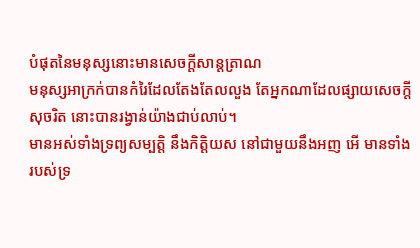បំផុតនៃមនុស្សនោះមានសេចក្ដីសាន្តត្រាណ
មនុស្សអាក្រក់បានកំរៃដែលតែងតែលលួង តែអ្នកណាដែលផ្សាយសេចក្ដីសុចរិត នោះបានរង្វាន់យ៉ាងជាប់លាប់។
មានអស់ទាំងទ្រព្យសម្បត្តិ នឹងកិត្តិយស នៅជាមួយនឹងអញ អើ មានទាំងរបស់ទ្រ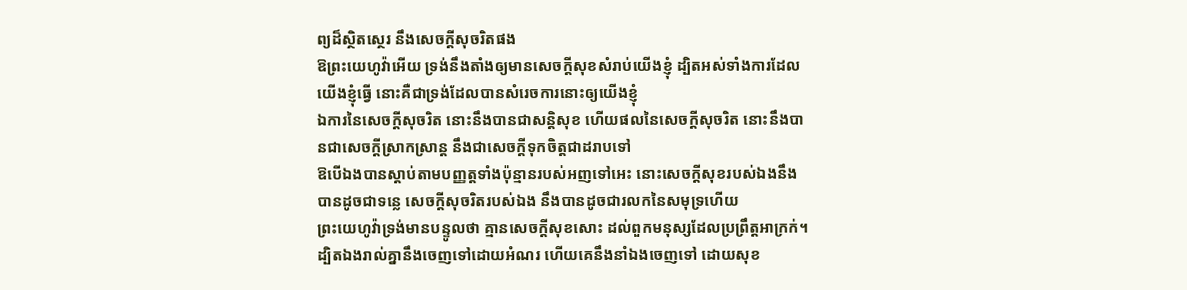ព្យដ៏ស្ថិតស្ថេរ នឹងសេចក្ដីសុចរិតផង
ឱព្រះយេហូវ៉ាអើយ ទ្រង់នឹងតាំងឲ្យមានសេចក្ដីសុខសំរាប់យើងខ្ញុំ ដ្បិតអស់ទាំងការដែលយើងខ្ញុំធ្វើ នោះគឺជាទ្រង់ដែលបានសំរេចការនោះឲ្យយើងខ្ញុំ
ឯការនៃសេចក្ដីសុចរិត នោះនឹងបានជាសន្តិសុខ ហើយផលនៃសេចក្ដីសុចរិត នោះនឹងបានជាសេចក្ដីស្រាកស្រាន្ត នឹងជាសេចក្ដីទុកចិត្តជាដរាបទៅ
ឱបើឯងបានស្តាប់តាមបញ្ញត្តទាំងប៉ុន្មានរបស់អញទៅអេះ នោះសេចក្ដីសុខរបស់ឯងនឹងបានដូចជាទន្លេ សេចក្ដីសុចរិតរបស់ឯង នឹងបានដូចជារលកនៃសមុទ្រហើយ
ព្រះយេហូវ៉ាទ្រង់មានបន្ទូលថា គ្មានសេចក្ដីសុខសោះ ដល់ពួកមនុស្សដែលប្រព្រឹត្តអាក្រក់។
ដ្បិតឯងរាល់គ្នានឹងចេញទៅដោយអំណរ ហើយគេនឹងនាំឯងចេញទៅ ដោយសុខ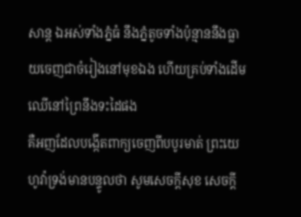សាន្ត ឯអស់ទាំងភ្នំធំ នឹងភ្នំតូចទាំងប៉ុន្មាននឹងធ្លាយចេញជាចំរៀងនៅមុខឯង ហើយគ្រប់ទាំងដើមឈើនៅព្រៃនឹងទះដៃផង
គឺអញដែលបង្កើតពាក្យចេញពីបបូរមាត់ ព្រះយេហូវ៉ាទ្រង់មានបន្ទូលថា សូមសេចក្ដីសុខ សេចក្ដី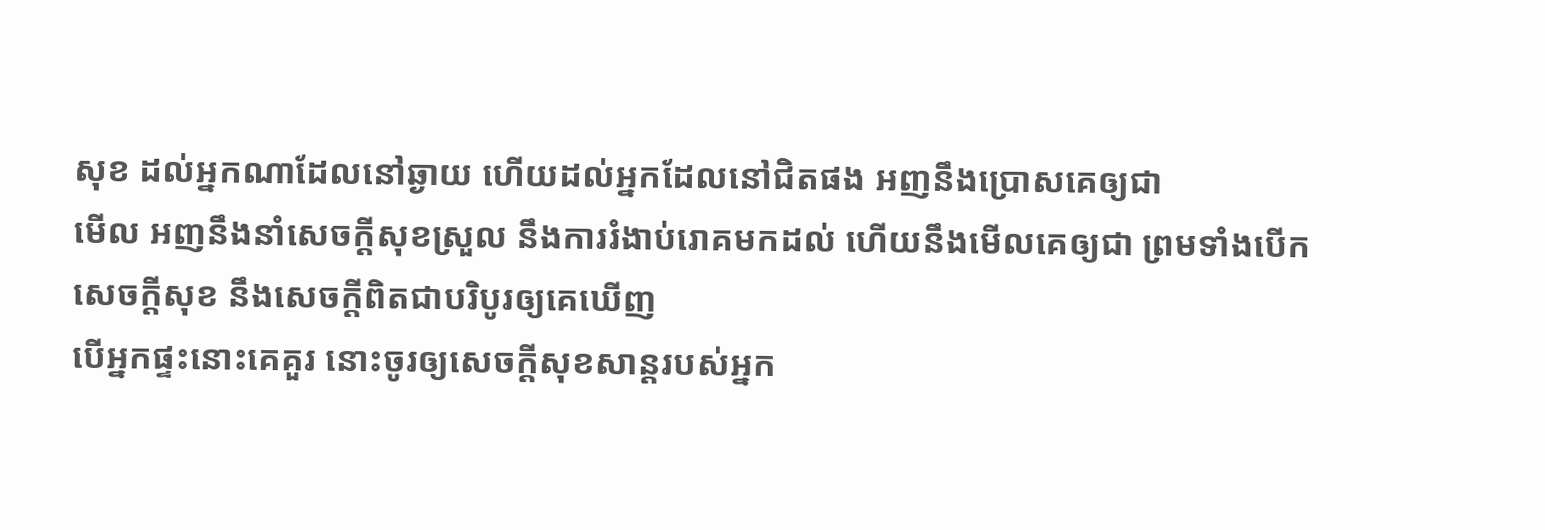សុខ ដល់អ្នកណាដែលនៅឆ្ងាយ ហើយដល់អ្នកដែលនៅជិតផង អញនឹងប្រោសគេឲ្យជា
មើល អញនឹងនាំសេចក្ដីសុខស្រួល នឹងការរំងាប់រោគមកដល់ ហើយនឹងមើលគេឲ្យជា ព្រមទាំងបើកសេចក្ដីសុខ នឹងសេចក្ដីពិតជាបរិបូរឲ្យគេឃើញ
បើអ្នកផ្ទះនោះគេគួរ នោះចូរឲ្យសេចក្ដីសុខសាន្តរបស់អ្នក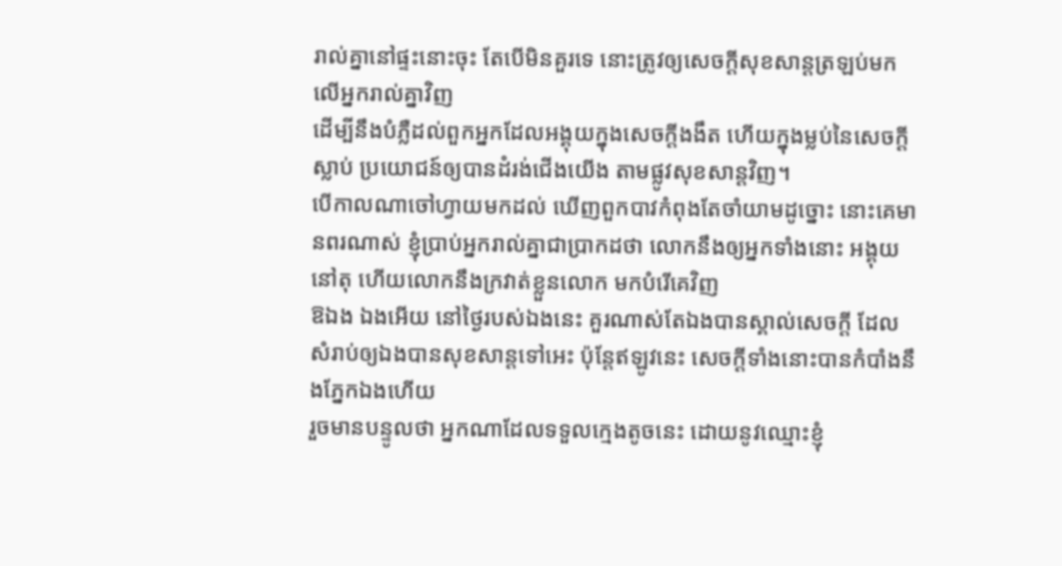រាល់គ្នានៅផ្ទះនោះចុះ តែបើមិនគួរទេ នោះត្រូវឲ្យសេចក្ដីសុខសាន្តត្រឡប់មកលើអ្នករាល់គ្នាវិញ
ដើម្បីនឹងបំភ្លឺដល់ពួកអ្នកដែលអង្គុយក្នុងសេចក្ដីងងឹត ហើយក្នុងម្លប់នៃសេចក្ដីស្លាប់ ប្រយោជន៍ឲ្យបានដំរង់ជើងយើង តាមផ្លូវសុខសាន្តវិញ។
បើកាលណាចៅហ្វាយមកដល់ ឃើញពួកបាវកំពុងតែចាំយាមដូច្នោះ នោះគេមានពរណាស់ ខ្ញុំប្រាប់អ្នករាល់គ្នាជាប្រាកដថា លោកនឹងឲ្យអ្នកទាំងនោះ អង្គុយនៅតុ ហើយលោកនឹងក្រវាត់ខ្លួនលោក មកបំរើគេវិញ
ឱឯង ឯងអើយ នៅថ្ងៃរបស់ឯងនេះ គួរណាស់តែឯងបានស្គាល់សេចក្ដី ដែលសំរាប់ឲ្យឯងបានសុខសាន្តទៅអេះ ប៉ុន្តែឥឡូវនេះ សេចក្ដីទាំងនោះបានកំបាំងនឹងភ្នែកឯងហើយ
រួចមានបន្ទូលថា អ្នកណាដែលទទួលក្មេងតូចនេះ ដោយនូវឈ្មោះខ្ញុំ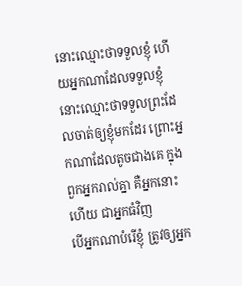នោះឈ្មោះថាទទួលខ្ញុំ ហើយអ្នកណាដែលទទួលខ្ញុំ នោះឈ្មោះថាទទួលព្រះដែលចាត់ឲ្យខ្ញុំមកដែរ ព្រោះអ្នកណាដែលតូចជាងគេ ក្នុងពួកអ្នករាល់គ្នា គឺអ្នកនោះហើយ ជាអ្នកធំវិញ
បើអ្នកណាបំរើខ្ញុំ ត្រូវឲ្យអ្នក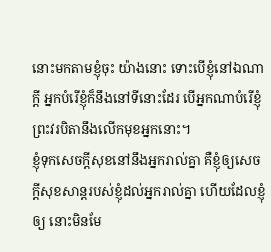នោះមកតាមខ្ញុំចុះ យ៉ាងនោះ ទោះបើខ្ញុំនៅឯណាក្តី អ្នកបំរើខ្ញុំក៏នឹងនៅទីនោះដែរ បើអ្នកណាបំរើខ្ញុំ ព្រះវរបិតានឹងលើកមុខអ្នកនោះ។
ខ្ញុំទុកសេចក្ដីសុខនៅនឹងអ្នករាល់គ្នា គឺខ្ញុំឲ្យសេចក្ដីសុខសាន្តរបស់ខ្ញុំដល់អ្នករាល់គ្នា ហើយដែលខ្ញុំឲ្យ នោះមិនមែ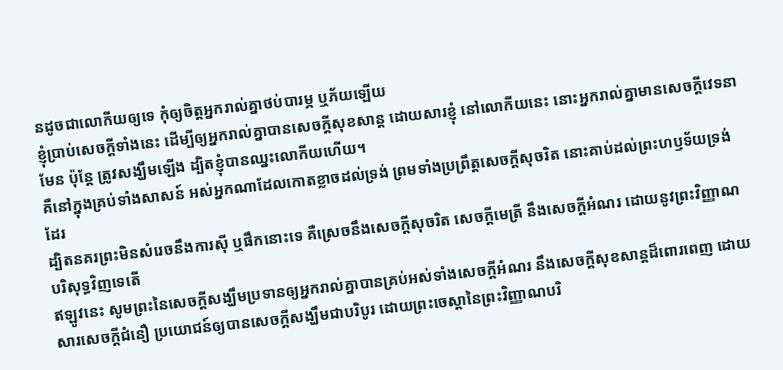នដូចជាលោកីយឲ្យទេ កុំឲ្យចិត្តអ្នករាល់គ្នាថប់បារម្ភ ឬភ័យឡើយ
ខ្ញុំប្រាប់សេចក្ដីទាំងនេះ ដើម្បីឲ្យអ្នករាល់គ្នាបានសេចក្ដីសុខសាន្ត ដោយសារខ្ញុំ នៅលោកីយនេះ នោះអ្នករាល់គ្នាមានសេចក្ដីវេទនាមែន ប៉ុន្តែ ត្រូវសង្ឃឹមឡើង ដ្បិតខ្ញុំបានឈ្នះលោកីយហើយ។
គឺនៅក្នុងគ្រប់ទាំងសាសន៍ អស់អ្នកណាដែលកោតខ្លាចដល់ទ្រង់ ព្រមទាំងប្រព្រឹត្តសេចក្ដីសុចរិត នោះគាប់ដល់ព្រះហឫទ័យទ្រង់ដែរ
ដ្បិតនគរព្រះមិនសំរេចនឹងការស៊ី ឬផឹកនោះទេ គឺស្រេចនឹងសេចក្ដីសុចរិត សេចក្ដីមេត្រី នឹងសេចក្ដីអំណរ ដោយនូវព្រះវិញ្ញាណបរិសុទ្ធវិញទេតើ
ឥឡូវនេះ សូមព្រះនៃសេចក្ដីសង្ឃឹមប្រទានឲ្យអ្នករាល់គ្នាបានគ្រប់អស់ទាំងសេចក្ដីអំណរ នឹងសេចក្ដីសុខសាន្តដ៏ពោរពេញ ដោយសារសេចក្ដីជំនឿ ប្រយោជន៍ឲ្យបានសេចក្ដីសង្ឃឹមជាបរិបូរ ដោយព្រះចេស្តានៃព្រះវិញ្ញាណបរិ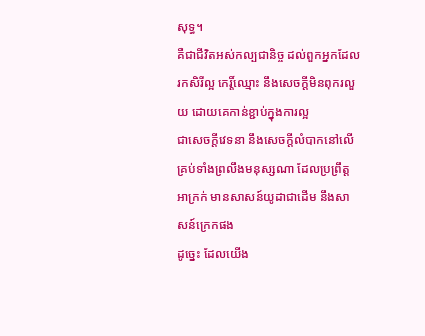សុទ្ធ។
គឺជាជីវិតអស់កល្បជានិច្ច ដល់ពួកអ្នកដែលរកសិរីល្អ កេរ្តិ៍ឈ្មោះ នឹងសេចក្ដីមិនពុករលួយ ដោយគេកាន់ខ្ជាប់ក្នុងការល្អ
ជាសេចក្ដីវេទនា នឹងសេចក្ដីលំបាកនៅលើគ្រប់ទាំងព្រលឹងមនុស្សណា ដែលប្រព្រឹត្តអាក្រក់ មានសាសន៍យូដាជាដើម នឹងសាសន៍ក្រេកផង
ដូច្នេះ ដែលយើង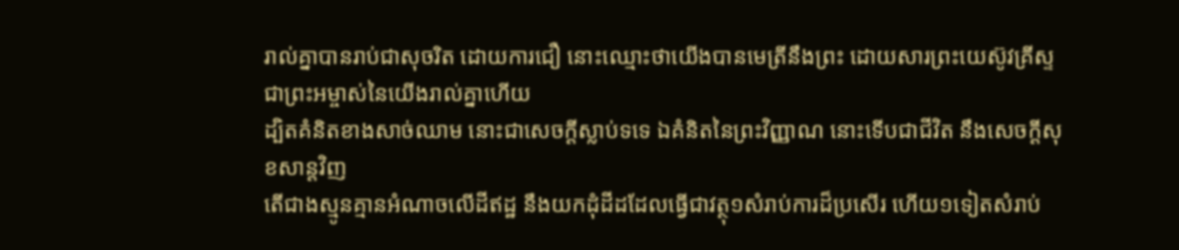រាល់គ្នាបានរាប់ជាសុចរិត ដោយការជឿ នោះឈ្មោះថាយើងបានមេត្រីនឹងព្រះ ដោយសារព្រះយេស៊ូវគ្រីស្ទ ជាព្រះអម្ចាស់នៃយើងរាល់គ្នាហើយ
ដ្បិតគំនិតខាងសាច់ឈាម នោះជាសេចក្ដីស្លាប់ទទេ ឯគំនិតនៃព្រះវិញ្ញាណ នោះទើបជាជីវិត នឹងសេចក្ដីសុខសាន្តវិញ
តើជាងស្មូនគ្មានអំណាចលើដីឥដ្ឋ នឹងយកដុំដីដដែលធ្វើជាវត្ថុ១សំរាប់ការដ៏ប្រសើរ ហើយ១ទៀតសំរាប់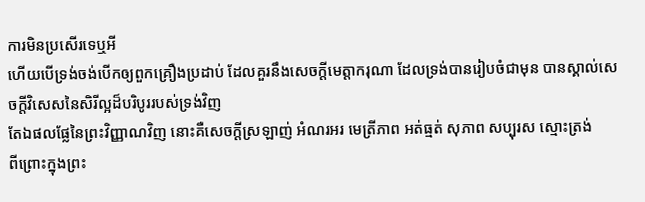ការមិនប្រសើរទេឬអី
ហើយបើទ្រង់ចង់បើកឲ្យពួកគ្រឿងប្រដាប់ ដែលគួរនឹងសេចក្ដីមេត្តាករុណា ដែលទ្រង់បានរៀបចំជាមុន បានស្គាល់សេចក្ដីវិសេសនៃសិរីល្អដ៏បរិបូររបស់ទ្រង់វិញ
តែឯផលផ្លែនៃព្រះវិញ្ញាណវិញ នោះគឺសេចក្ដីស្រឡាញ់ អំណរអរ មេត្រីភាព អត់ធ្មត់ សុភាព សប្បុរស ស្មោះត្រង់
ពីព្រោះក្នុងព្រះ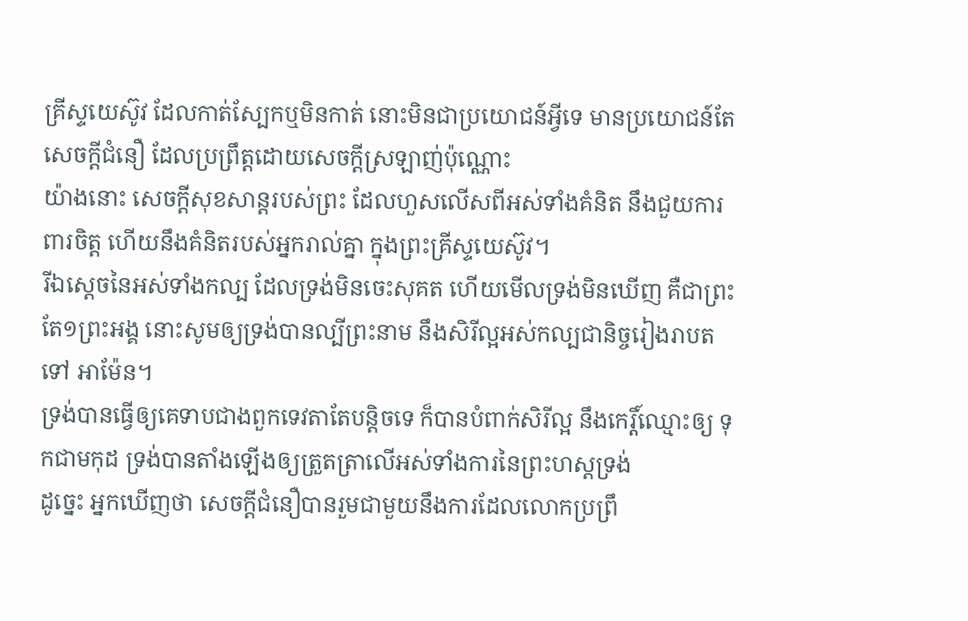គ្រីស្ទយេស៊ូវ ដែលកាត់ស្បែកឬមិនកាត់ នោះមិនជាប្រយោជន៍អ្វីទេ មានប្រយោជន៍តែសេចក្ដីជំនឿ ដែលប្រព្រឹត្តដោយសេចក្ដីស្រឡាញ់ប៉ុណ្ណោះ
យ៉ាងនោះ សេចក្ដីសុខសាន្តរបស់ព្រះ ដែលហួសលើសពីអស់ទាំងគំនិត នឹងជួយការពារចិត្ត ហើយនឹងគំនិតរបស់អ្នករាល់គ្នា ក្នុងព្រះគ្រីស្ទយេស៊ូវ។
រីឯស្តេចនៃអស់ទាំងកល្ប ដែលទ្រង់មិនចេះសុគត ហើយមើលទ្រង់មិនឃើញ គឺជាព្រះតែ១ព្រះអង្គ នោះសូមឲ្យទ្រង់បានល្បីព្រះនាម នឹងសិរីល្អអស់កល្បជានិច្ចរៀងរាបតទៅ អាម៉ែន។
ទ្រង់បានធ្វើឲ្យគេទាបជាងពួកទេវតាតែបន្តិចទេ ក៏បានបំពាក់សិរីល្អ នឹងកេរ្តិ៍ឈ្មោះឲ្យ ទុកជាមកុដ ទ្រង់បានតាំងឡើងឲ្យត្រួតត្រាលើអស់ទាំងការនៃព្រះហស្តទ្រង់
ដូច្នេះ អ្នកឃើញថា សេចក្ដីជំនឿបានរួមជាមួយនឹងការដែលលោកប្រព្រឹ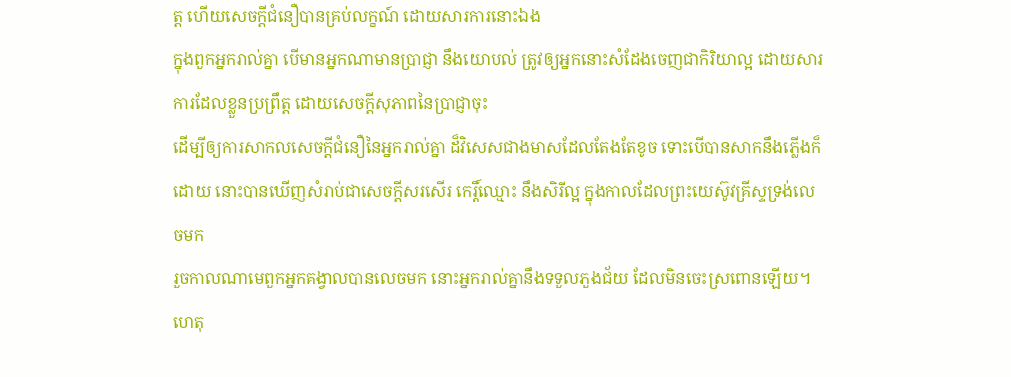ត្ត ហើយសេចក្ដីជំនឿបានគ្រប់លក្ខណ៍ ដោយសារការនោះឯង
ក្នុងពួកអ្នករាល់គ្នា បើមានអ្នកណាមានប្រាជ្ញា នឹងយោបល់ ត្រូវឲ្យអ្នកនោះសំដែងចេញជាកិរិយាល្អ ដោយសារការដែលខ្លួនប្រព្រឹត្ត ដោយសេចក្ដីសុភាពនៃប្រាជ្ញាចុះ
ដើម្បីឲ្យការសាកលសេចក្ដីជំនឿនៃអ្នករាល់គ្នា ដ៏វិសេសជាងមាសដែលតែងតែខូច ទោះបើបានសាកនឹងភ្លើងក៏ដោយ នោះបានឃើញសំរាប់ជាសេចក្ដីសរសើរ កេរ្តិ៍ឈ្មោះ នឹងសិរីល្អ ក្នុងកាលដែលព្រះយេស៊ូវគ្រីស្ទទ្រង់លេចមក
រួចកាលណាមេពួកអ្នកគង្វាលបានលេចមក នោះអ្នករាល់គ្នានឹងទទួលភួងជ័យ ដែលមិនចេះស្រពោនឡើយ។
ហេតុ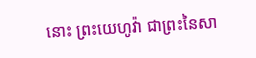នោះ ព្រះយេហូវ៉ា ជាព្រះនៃសា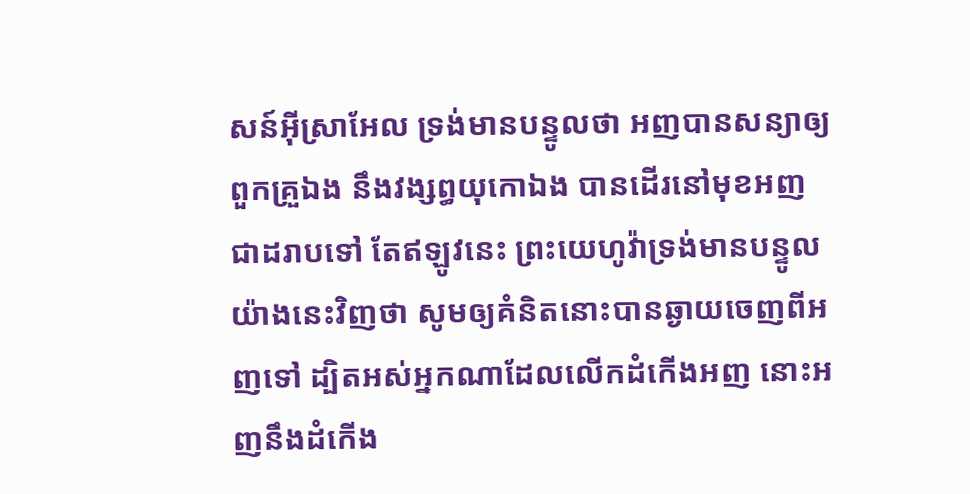សន៍អ៊ីស្រាអែល ទ្រង់មានបន្ទូលថា អញបានសន្យាឲ្យពួកគ្រួឯង នឹងវង្សព្ធយុកោឯង បានដើរនៅមុខអញជាដរាបទៅ តែឥឡូវនេះ ព្រះយេហូវ៉ាទ្រង់មានបន្ទូលយ៉ាងនេះវិញថា សូមឲ្យគំនិតនោះបានឆ្ងាយចេញពីអញទៅ ដ្បិតអស់អ្នកណាដែលលើកដំកើងអញ នោះអញនឹងដំកើង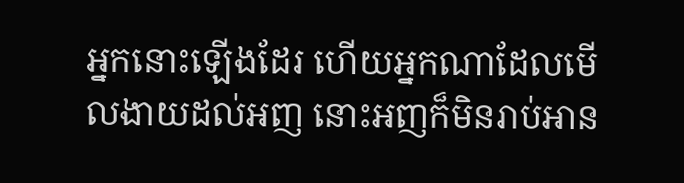អ្នកនោះឡើងដែរ ហើយអ្នកណាដែលមើលងាយដល់អញ នោះអញក៏មិនរាប់អាន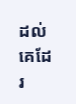ដល់គេដែរ